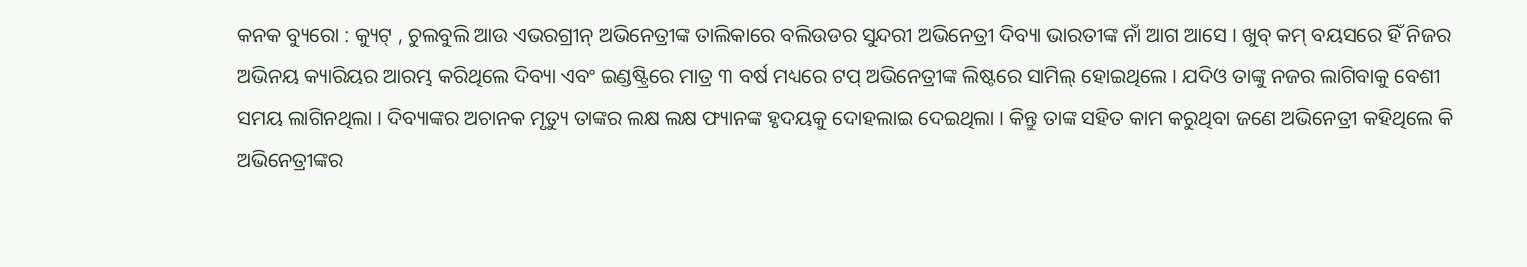କନକ ବ୍ୟୁରୋ : କ୍ୟୁଟ୍ , ଚୁଲବୁଲି ଆଉ ଏଭରଗ୍ରୀନ୍ ଅଭିନେତ୍ରୀଙ୍କ ତାଲିକାରେ ବଲିଉଡର ସୁନ୍ଦରୀ ଅଭିନେତ୍ରୀ ଦିବ୍ୟା ଭାରତୀଙ୍କ ନାଁ ଆଗ ଆସେ । ଖୁବ୍ କମ୍ ବୟସରେ ହିଁ ନିଜର ଅଭିନୟ କ୍ୟାରିୟର ଆରମ୍ଭ କରିଥିଲେ ଦିବ୍ୟା ଏବଂ ଇଣ୍ଡଷ୍ଟ୍ରିରେ ମାତ୍ର ୩ ବର୍ଷ ମଧ୍ୟରେ ଟପ୍ ଅଭିନେତ୍ରୀଙ୍କ ଲିଷ୍ଟରେ ସାମିଲ୍ ହୋଇଥିଲେ । ଯଦିଓ ତାଙ୍କୁ ନଜର ଲାଗିବାକୁ ବେଶୀ ସମୟ ଲାଗିନଥିଲା । ଦିବ୍ୟାଙ୍କର ଅଚାନକ ମୃତ୍ୟୁ ତାଙ୍କର ଲକ୍ଷ ଲକ୍ଷ ଫ୍ୟାନଙ୍କ ହୃଦୟକୁ ଦୋହଲାଇ ଦେଇଥିଲା । କିନ୍ତୁ ତାଙ୍କ ସହିତ କାମ କରୁଥିବା ଜଣେ ଅଭିନେତ୍ରୀ କହିଥିଲେ କି ଅଭିନେତ୍ରୀଙ୍କର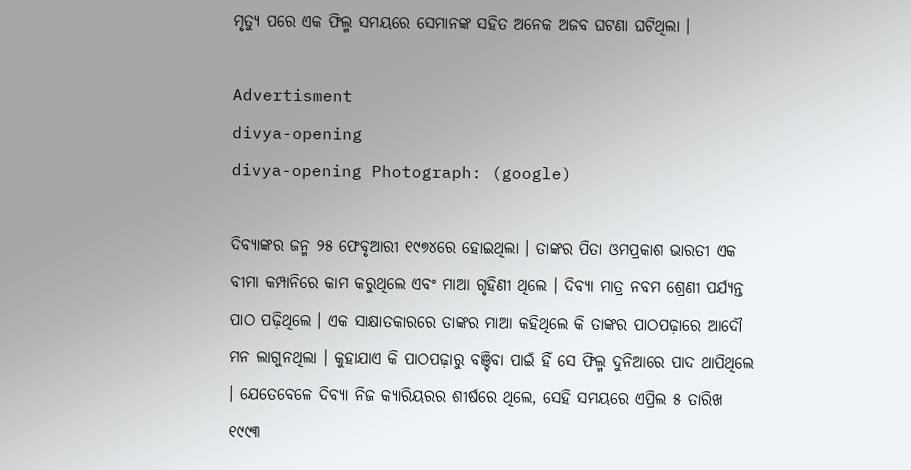ମୃତ୍ୟୁ ପରେ ଏକ ଫିଲ୍ମ ସମୟରେ ସେମାନଙ୍କ ସହିତ ଅନେକ ଅଜବ ଘଟଣା ଘଟିଥିଲା ।

Advertisment
divya-opening
divya-opening Photograph: (google)

ଦିବ୍ୟାଙ୍କର ଜନ୍ମ ୨୫ ଫେବୃଆରୀ ୧୯୭୪ରେ ହୋଇଥିଲା । ତାଙ୍କର ପିତା ଓମପ୍ରକାଶ ଭାରତୀ ଏକ ବୀମା କମ୍ପାନିରେ କାମ କରୁଥିଲେ ଏବଂ ମାଆ ଗୃହିଣୀ ଥିଲେ । ଦିବ୍ୟା ମାତ୍ର ନବମ ଶ୍ରେଣୀ ପର୍ଯ୍ୟନ୍ତ ପାଠ ପଢ଼ିଥିଲେ । ଏକ ସାକ୍ଷାତକାରରେ ତାଙ୍କର ମାଆ କହିଥିଲେ କି ତାଙ୍କର ପାଠପଢ଼ାରେ ଆଦୌ ମନ ଲାଗୁନଥିଲା । କୁହାଯାଏ କି ପାଠପଢ଼ାରୁ ବଞ୍ଚିବା ପାଇଁ ହିଁ ସେ ଫିଲ୍ମ ଦୁନିଆରେ ପାଦ ଥାପିଥିଲେ । ଯେତେବେଳେ ଦିବ୍ୟା ନିଜ କ୍ୟାରିୟରର ଶୀର୍ଷରେ ଥିଲେ, ସେହି ସମୟରେ ଏପ୍ରିଲ ୫ ତାରିଖ ୧୯୯୩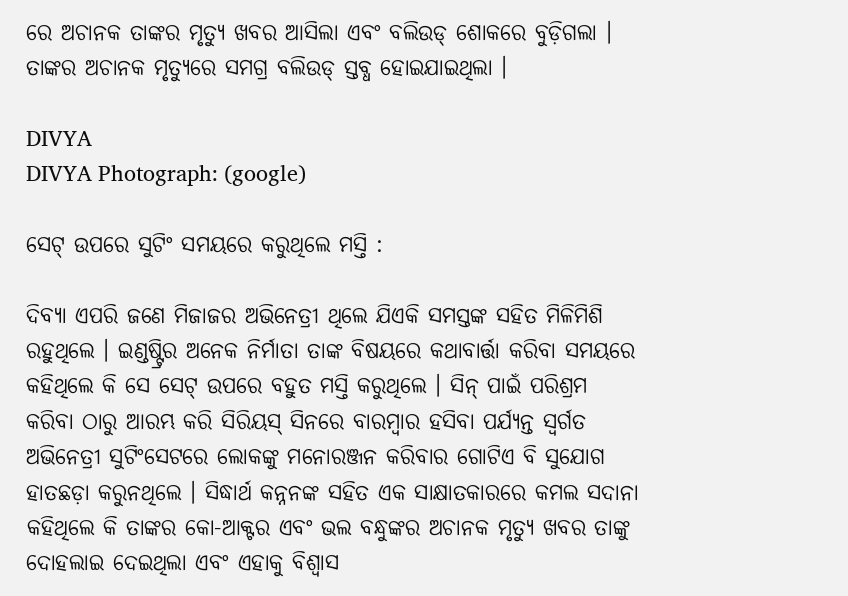ରେ ଅଚାନକ ତାଙ୍କର ମୃତ୍ୟୁ ଖବର ଆସିଲା ଏବଂ ବଲିଉଡ୍ ଶୋକରେ ବୁଡ଼ିଗଲା । ତାଙ୍କର ଅଚାନକ ମୃତ୍ୟୁରେ ସମଗ୍ର ବଲିଉଡ୍ ସ୍ତବ୍ଧ ହୋଇଯାଇଥିଲା ।

DIVYA
DIVYA Photograph: (google)

ସେଟ୍ ଉପରେ ସୁଟିଂ ସମୟରେ କରୁଥିଲେ ମସ୍ତି :

ଦିବ୍ୟା ଏପରି ଜଣେ ମିଜାଜର ଅଭିନେତ୍ରୀ ଥିଲେ ଯିଏକି ସମସ୍ତଙ୍କ ସହିତ ମିଳିମିଶି ରହୁଥିଲେ । ଇଣ୍ଡଷ୍ଟ୍ରିର ଅନେକ ନିର୍ମାତା ତାଙ୍କ ବିଷୟରେ କଥାବାର୍ତ୍ତା କରିବା ସମୟରେ କହିଥିଲେ କି ସେ ସେଟ୍ ଉପରେ ବହୁତ ମସ୍ତି କରୁଥିଲେ । ସିନ୍ ପାଇଁ ପରିଶ୍ରମ କରିବା ଠାରୁ ଆରମ୍ଭ କରି ସିରିୟସ୍ ସିନରେ ବାରମ୍ବାର ହସିବା ପର୍ଯ୍ୟନ୍ତ ସ୍ୱର୍ଗତ ଅଭିନେତ୍ରୀ ସୁଟିଂସେଟରେ ଲୋକଙ୍କୁ ମନୋରଞ୍ଜନ କରିବାର ଗୋଟିଏ ବି ସୁଯୋଗ ହାତଛଡ଼ା କରୁନଥିଲେ । ସିଦ୍ଧାର୍ଥ କନ୍ନନଙ୍କ ସହିତ ଏକ ସାକ୍ଷାତକାରରେ କମଲ ସଦାନା କହିଥିଲେ କି ତାଙ୍କର କୋ-ଆକ୍ଟର ଏବଂ ଭଲ ବନ୍ଧୁଙ୍କର ଅଚାନକ ମୃତ୍ୟୁ ଖବର ତାଙ୍କୁ ଦୋହଲାଇ ଦେଇଥିଲା ଏବଂ ଏହାକୁ ବିଶ୍ୱାସ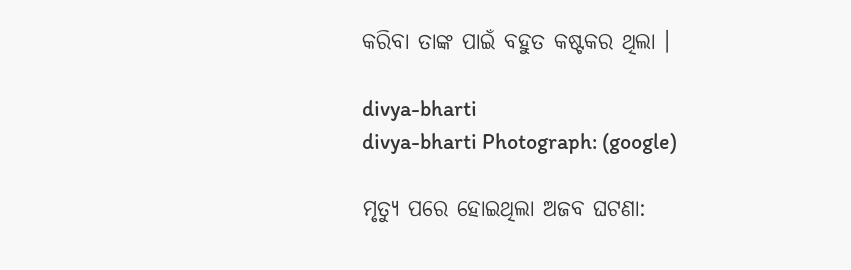କରିବା ତାଙ୍କ ପାଇଁ ବହୁତ କଷ୍ଟକର ଥିଲା ।

divya-bharti
divya-bharti Photograph: (google)

ମୃତ୍ୟୁ ପରେ ହୋଇଥିଲା ଅଜବ ଘଟଣା: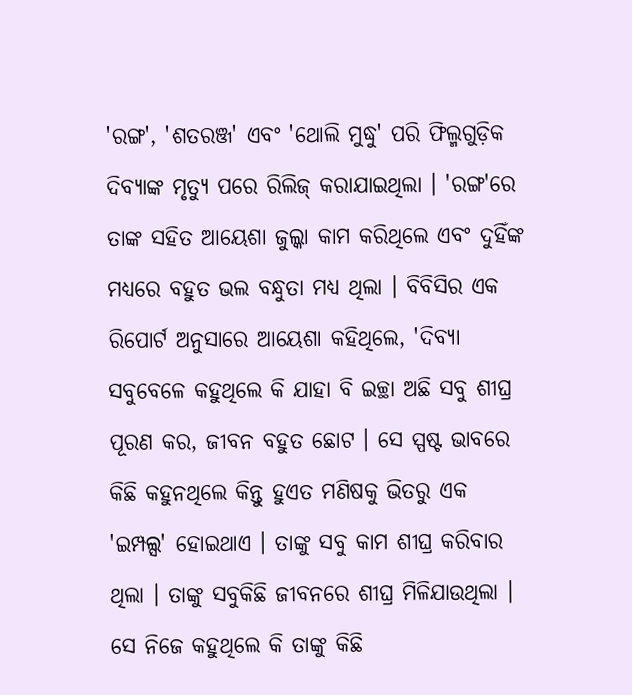'ରଙ୍ଗ', 'ଶତରଞ୍ଜ' ଏବଂ 'ଥୋଲି ମୁଦ୍ଧୁ' ପରି ଫିଲ୍ମଗୁଡ଼ିକ ଦିବ୍ୟାଙ୍କ ମୃତ୍ୟୁ ପରେ ରିଲିଜ୍ କରାଯାଇଥିଲା । 'ରଙ୍ଗ'ରେ ତାଙ୍କ ସହିତ ଆୟେଶା ଜୁଲ୍କା କାମ କରିଥିଲେ ଏବଂ ଦୁହିଁଙ୍କ ମଧ୍ୟରେ ବହୁତ ଭଲ ବନ୍ଧୁତା ମଧ୍ୟ ଥିଲା । ବିବିସିର ଏକ ରିପୋର୍ଟ ଅନୁସାରେ ଆୟେଶା କହିଥିଲେ, 'ଦିବ୍ୟା ସବୁବେଳେ କହୁଥିଲେ କି ଯାହା ବି ଇଚ୍ଛା ଅଛି ସବୁ ଶୀଘ୍ର ପୂରଣ କର, ଜୀବନ ବହୁତ ଛୋଟ । ସେ ସ୍ପଷ୍ଟ ଭାବରେ କିଛି କହୁନଥିଲେ କିନ୍ତୁ ହୁଏତ ମଣିଷକୁ ଭିତରୁ ଏକ 'ଇମ୍ପଲ୍ସ' ହୋଇଥାଏ । ତାଙ୍କୁ ସବୁ କାମ ଶୀଘ୍ର କରିବାର ଥିଲା । ତାଙ୍କୁ ସବୁକିଛି ଜୀବନରେ ଶୀଘ୍ର ମିଳିଯାଉଥିଲା । ସେ ନିଜେ କହୁଥିଲେ କି ତାଙ୍କୁ କିଛି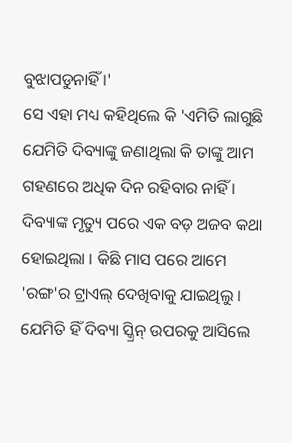ବୁଝାପଡୁନାହିଁ ।'
ସେ ଏହା ମଧ୍ୟ କହିଥିଲେ କି 'ଏମିତି ଲାଗୁଛି ଯେମିତି ଦିବ୍ୟାଙ୍କୁ ଜଣାଥିଲା କି ତାଙ୍କୁ ଆମ ଗହଣରେ ଅଧିକ ଦିନ ରହିବାର ନାହିଁ । ଦିବ୍ୟାଙ୍କ ମୃତ୍ୟୁ ପରେ ଏକ ବଡ଼ ଅଜବ କଥା ହୋଇଥିଲା । କିଛି ମାସ ପରେ ଆମେ 'ରଙ୍ଗ'ର ଟ୍ରାଏଲ୍ ଦେଖିବାକୁ ଯାଇଥିଲୁ । ଯେମିତି ହିଁ ଦିବ୍ୟା ସ୍କ୍ରିନ୍ ଉପରକୁ ଆସିଲେ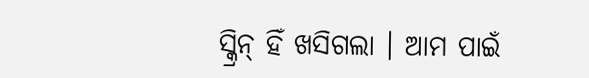ସ୍କ୍ରିନ୍ ହିଁ ଖସିଗଲା । ଆମ ପାଇଁ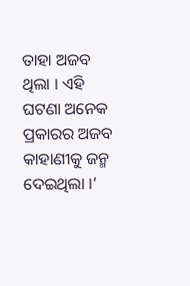ତାହା ଅଜବ ଥିଲା । ଏହି ଘଟଣା ଅନେକ ପ୍ରକାରର ଅଜବ କାହାଣୀକୁ ଜନ୍ମ ଦେଇଥିଲା ।’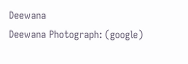Deewana
Deewana Photograph: (google)